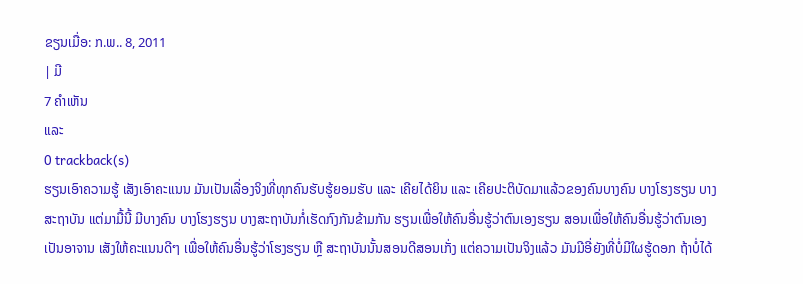ຂຽນເມື່ອ: ກ.ພ.. 8, 2011
| ມີ
7 ຄຳເຫັນ
ແລະ
0 trackback(s)
ຮຽນເອົາຄວາມຮູ້ ເສັງເອົາຄະແນນ ມັນເປັນເລື່ອງຈິງທີ່ທຸກຄົນຮັບຮູ້ຍອມຮັບ ແລະ ເຄີຍໄດ້ຍິນ ແລະ ເຄີຍປະຕິບັດມາແລ້ວຂອງຄົນບາງຄົນ ບາງໂຮງຮຽນ ບາງສະຖາບັນ ແຕ່ມາມື້ນີ້ ມີບາງຄົນ ບາງໂຮງຮຽນ ບາງສະຖາບັນກໍ່ເຮັດກົງກັນຂ້າມກັນ ຮຽນເພື່ອໃຫ້ຄົນອື່ນຮູ້ວ່າຕົນເອງຮຽນ ສອນເພື່ອໃຫ້ຄົນອື່ນຮູ້ວ່າຕົນເອງເປັນອາຈານ ເສັງໃຫ້ຄະແນນດີໆ ເພື່ອໃຫ້ຄົນອື່ນຮູ້ວ່າໂຮງຮຽນ ຫຼື ສະຖາບັນນັ້ນສອນດີສອນເກັ່ງ ແຕ່ຄວາມເປັນຈິງແລ້ວ ມັນມີອີ່ຍັງທີ່ບໍ່ມີໃຜຮູ້ດອກ ຖ້າບໍ່ໄດ້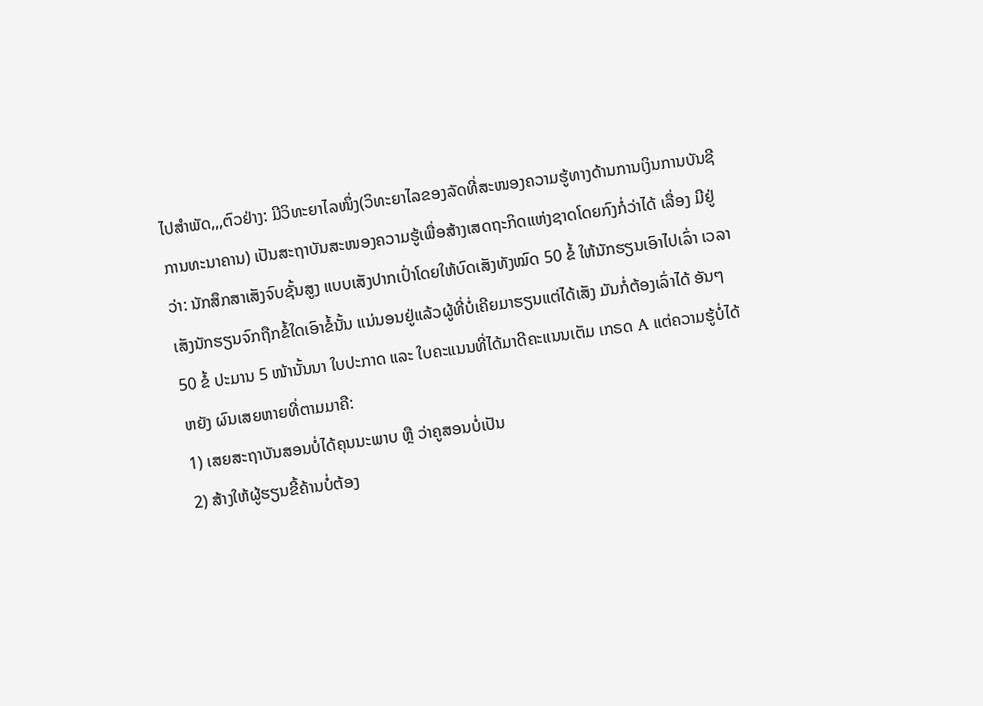ໄປສຳພັດ,,,ຕົວຢ່າງ: ມີວິທະຍາໄລໜຶ່ງ(ວິທະຍາໄລຂອງລັດທີ່ສະໜອງຄວາມຮູ້ທາງດ້ານການເງິນການບັນຊີການທະນາຄານ) ເປັນສະຖາບັນສະໜອງຄວາມຮູ້ເພື່ອສ້າງເສດຖະກິດແຫ່ງຊາດໂດຍກົງກໍ່ວ່າໄດ້ ເລື່ອງ ມີຢູ່ວ່າ: ນັກສຶກສາເສັງຈົບຊັ້ນສູງ ແບບເສັງປາກເປົ່າໂດຍໃຫ້ບົດເສັງທັງໝົດ 50 ຂໍ້ ໃຫ້ນັກຮຽນເອົາໄປເລົ່າ ເວລາເສັງນັກຮຽນຈົກຖືກຂໍ້ໃດເອົາຂໍ້ນັ້ນ ແນ່ນອນຢູ່ແລ້ວຜູ້ທີ່ບໍ່ເຄີຍມາຮຽນແຕ່ໄດ້ເສັງ ມັນກໍ່ຕ້ອງເລົ່າໄດ້ ອັນໆ 50 ຂໍ້ ປະມານ 5 ໜ້ານັ້ນນາ ໃບປະກາດ ແລະ ໃບຄະແນນທີ່ໄດ້ມາດີຄະແນນເຕັມ ເກຣດ A ແຕ່ຄວາມຮູ້ບໍ່ໄດ້ຫຍັງ ຜົນເສຍຫາຍທີ່ຕາມມາຄື:
1) ເສຍສະຖາບັນສອນບໍ່ໄດ້ຄຸນນະພາບ ຫຼື ວ່າຄູສອນບໍ່ເປັນ
2) ສ້າງໃຫ້ຜູ້ຮຽນຂີ້ຄ້ານບໍ່ຕ້ອງ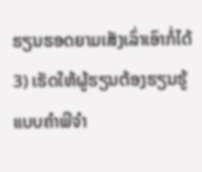ຮຽນຮອດຍາມເສັງເລົ່າເອົາກໍ່ໄດ້
3) ເຮັດໃຫ້ຜູ້ຮຽນຕ້ອງຮຽນຮູ້ແບບຄຳພີຈຳ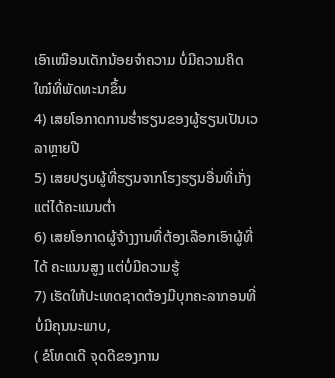ເອົາເໝືອນເດັກນ້ອຍຈຳຄວາມ ບໍ່ມີຄວາມຄິດໃໝ໋ທີ່ພັດທະນາຂຶ້ນ
4) ເສຍໂອກາດການຮ່ຳຮຽນຂອງຜູ້ຮຽນເປັນເວລາຫຼາຍປີ
5) ເສຍປຽບຜູ້ທີ່ຮຽນຈາກໂຮງຮຽນອື່ນທີ່ເກັ່ງແຕ່ໄດ້ຄະແນນຕ່ຳ
6) ເສຍໂອກາດຜູ້ຈ້າງງານທີ່ຕ້ອງເລືອກເອົາຜູ້ທີ່ໄດ້ ຄະແນນສູງ ແຕ່ບໍ່ມີຄວາມຮູ້
7) ເຮັດໃຫ້ປະເທດຊາດຕ້ອງມີບຸກຄະລາກອນທີ່ບໍ່ມີຄຸນນະພາບ,
( ຂໍໂທດເດີ ຈຸດດີຂອງການ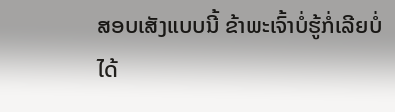ສອບເສັງແບບນີ້ ຂ້າພະເຈົ້າບໍ່ຮູ້ກໍ່ເລີຍບໍ່ໄດ້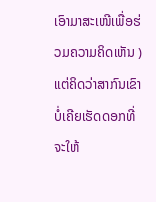ເອົາມາສະເໜີເພື່ອຮ່ວມຄວາມຄິດເຫັນ ) ແຕ່ຄິດວ່າສາກົນເຂົາບໍ່ເຄີຍເຮັດດອກທີ່ຈະໃຫ້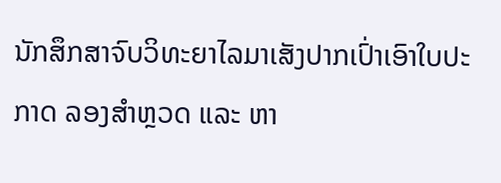ນັກສຶກສາຈົບວິທະຍາໄລມາເສັງປາກເປົ່າເອົາໃບປະກາດ ລອງສຳຫຼວດ ແລະ ຫາ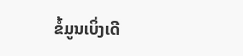ຂໍ້ມູນເບິ່ງເດີ